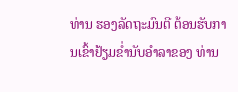ທ່ານ ຮອງລັດຖະມົນຕີ ຕ້ອນຮັບການເຂົ້າຢ້ຽມຂໍ່ານັບອຳລາຂອງ ທ່ານ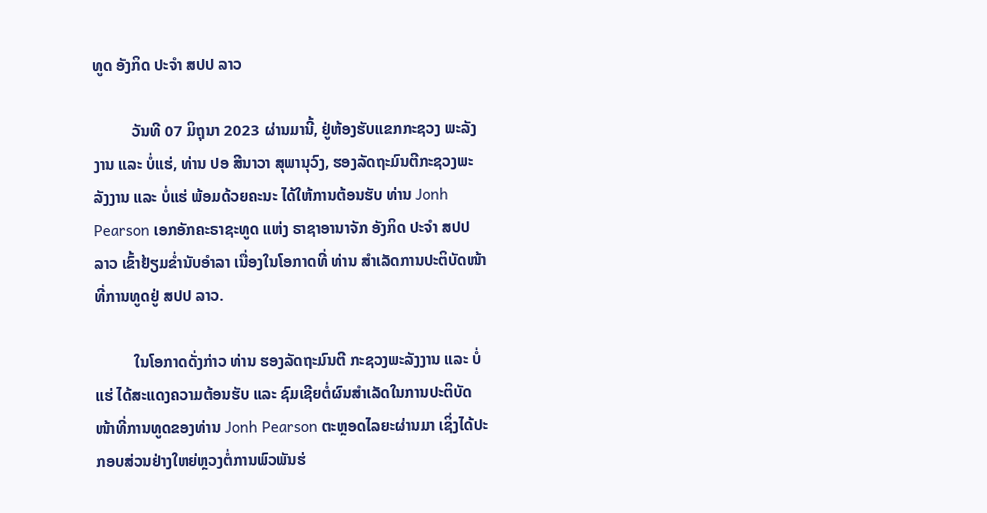ທູດ ອັງກິດ ປະຈຳ ສປປ ລາວ

          ວັນທີ 07 ມິຖຸນາ 2023 ຜ່ານມານີ້, ຢູ່ຫ້ອງຮັບແຂກກະຊວງ ພະລັງງານ ແລະ ບໍ່ແຮ່, ທ່ານ ປອ ສີນາວາ ສຸພານຸວົງ, ຮອງລັດຖະມົນຕີກະຊວງພະລັງງານ ແລະ ບໍ່ແຮ່ ພ້ອມດ້ວຍຄະນະ ໄດ້ໃຫ້ການຕ້ອນຮັບ ທ່ານ Jonh Pearson ເອກອັກຄະຣາຊະທູດ ແຫ່ງ ຣາຊາອານາຈັກ ອັງກິດ ປະຈໍາ ສປປ ລາວ ເຂົ້າຢ້ຽມຂໍ່ານັບອຳລາ ເນື່ອງໃນໂອກາດທີ່ ທ່ານ ສຳເລັດການປະຕິບັດໜ້າທີ່ການທູດຢູ່ ສປປ ລາວ.

          ໃນໂອກາດດັ່ງກ່າວ ທ່ານ ຮອງລັດຖະມົນຕີ ກະຊວງພະລັງງານ ແລະ ບໍ່ແຮ່ ໄດ້ສະແດງຄວາມຕ້ອນຮັບ ແລະ ຊົມເຊີຍຕໍ່ຜົນສຳເລັດໃນການປະຕິບັດໜ້າທີ່ການທູດຂອງທ່ານ Jonh Pearson ຕະຫຼອດໄລຍະຜ່ານມາ ເຊິ່ງໄດ້ປະກອບສ່ວນຢ່າງໃຫຍ່ຫຼວງຕໍ່ການພົວພັນຮ່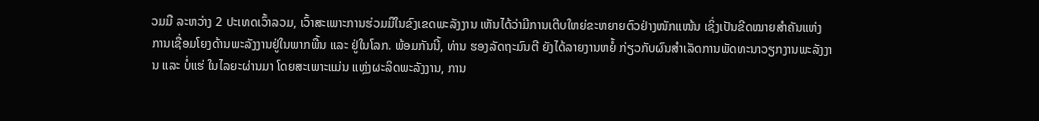ວມມື ລະຫວ່າງ 2 ປະເທດເວົ້າລວມ, ເວົ້າສະເພາະການຮ່ວມມືໃນຂົງເຂດພະລັງງານ ເຫັນໄດ້ວ່າມີການເຕີບໃຫຍ່ຂະຫຍາຍຕົວຢ່າງໜັກແໜ້ນ ເຊິ່ງເປັນຂີດໝາຍສຳຄັນແຫ່ງການເຊື່ອມໂຍງດ້ານພະລັງງານຢູ່ໃນພາກພື້ນ ແລະ ຢູ່ໃນໂລກ. ພ້ອມກັນນີ້, ທ່ານ ຮອງລັດຖະມົນຕີ ຍັງໄດ້ລາຍງານຫຍໍ້ ກ່ຽວກັບຜົນສຳເລັດການພັດທະນາວຽກງານພະລັງງານ ແລະ ບໍ່ແຮ່ ໃນໄລຍະຜ່ານມາ ໂດຍສະເພາະແມ່ນ ແຫຼ່ງຜະລິດພະລັງງານ, ການ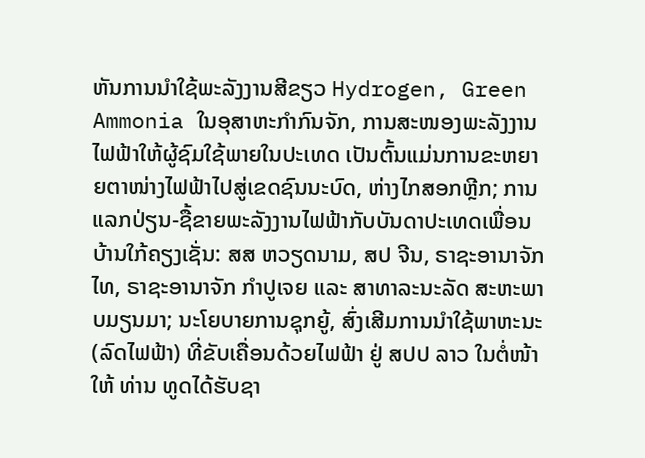ຫັນການນໍາໃຊ້ພະລັງງານສີຂຽວ Hydrogen, Green Ammonia ໃນອຸສາຫະກຳກົນຈັກ, ການສະໜອງພະລັງງານໄຟຟ້າໃຫ້ຜູ້ຊົມໃຊ້ພາຍໃນປະເທດ ເປັນຕົ້ນແມ່ນການຂະຫຍາຍຕາໜ່າງໄຟຟ້າໄປສູ່ເຂດຊົນນະບົດ, ຫ່າງໄກສອກຫຼີກ; ການແລກປ່ຽນ-ຊື້ຂາຍພະລັງງານໄຟຟ້າກັບບັນດາປະເທດເພື່ອນບ້ານໃກ້ຄຽງເຊັ່ນ: ສສ ຫວຽດນາມ, ສປ ຈີນ, ຣາຊະອານາຈັກໄທ, ຣາຊະອານາຈັກ ກຳປູເຈຍ ແລະ ສາທາລະນະລັດ ສະຫະພາບມຽນມາ; ນະໂຍບາຍການຊຸກຍູ້, ສົ່ງເສີມການນຳໃຊ້ພາຫະນະ (ລົດໄຟຟ້າ) ທີ່ຂັບເຄື່ອນດ້ວຍໄຟຟ້າ ຢູ່ ສປປ ລາວ ໃນຕໍ່ໜ້າ ໃຫ້ ທ່ານ ທູດໄດ້ຮັບຊາ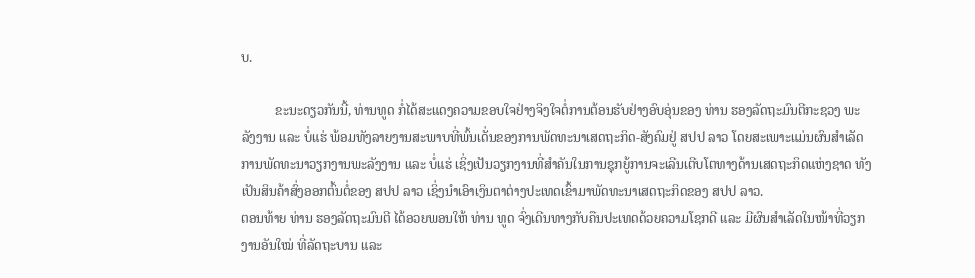ບ.

          ຂະນະດຽວກັນນີ້, ທ່ານທູດ ກໍ່ໄດ້ສະແດງຄວາມຂອບໃຈຢ່າງຈິງໃຈຕໍ່ການຕ້ອນຮັບຢ່າງອົບອຸ່ນຂອງ ທ່ານ ຮອງລັດຖະມົນຕີກະຊວງ ພະລັງງານ ແລະ ບໍ່ແຮ່ ພ້ອມທັງລາຍງານສະພາບທີ່ພົ້ນເດັ່ນຂອງການພັດທະນາເສດຖະກິດ-ສັງຄົມຢູ່ ສປປ ລາວ ໂດຍສະເພາະແມ່ນຜົນສຳເລັດການພັດທະນາວຽກງານພະລັງງານ ແລະ ບໍ່ແຮ່ ເຊິ່ງເປັນວຽກງານທີ່ສຳຄັນໃນການຊຸກຍູ້ການຈະເລີນເຕີບໂຕທາງດ້ານເສດຖະກິດແຫ່ງຊາດ ທັງເປັນສິນຄ້າສົ່ງອອກຕົ້ນຕໍ່ຂອງ ສປປ ລາວ ເຊິ່ງນຳເອົາເງິນຕາຕ່າງປະເທດເຂົ້າມາພັດທະນາເສດຖະກິດຂອງ ສປປ ລາວ.
ຕອນທ້າຍ ທ່ານ ຮອງລັດຖະມົນຕີ ໄດ້ອວຍພອນໃຫ້ ທ່ານ ທູດ ຈົ່ງເດີນທາງກັບຄືນປະເທດດ້ວຍຄວາມໂຊກດີ ແລະ ມີຜົນສຳເລັດໃນໜ້າທີ່ວຽກງານອັນໃໝ່ ທີ່ລັດຖະບານ ແລະ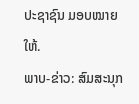ປະຊາຊົນ ມອບໝາຍໃຫ້.
ພາບ-ຂ່າວ: ສົມສະນຸກ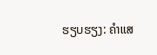ຮຽບຮຽງ: ຄຳແສ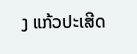ງ ແກ້ວປະເສີດ